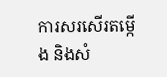ការសរសើរតម្កើង និងសំ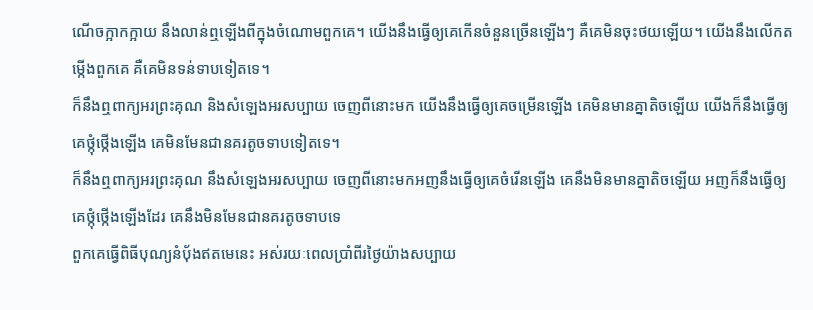ណើចក្អាកក្អាយ នឹងលាន់ឮឡើងពីក្នុងចំណោមពួកគេ។ យើងនឹងធ្វើឲ្យគេកើនចំនួនច្រើនឡើងៗ គឺគេមិនចុះថយឡើយ។ យើងនឹងលើកតម្កើងពួកគេ គឺគេមិនទន់ទាបទៀតទេ។
ក៏នឹងឮពាក្យអរព្រះគុណ និងសំឡេងអរសប្បាយ ចេញពីនោះមក យើងនឹងធ្វើឲ្យគេចម្រើនឡើង គេមិនមានគ្នាតិចឡើយ យើងក៏នឹងធ្វើឲ្យគេថ្កុំថ្កើងឡើង គេមិនមែនជានគរតូចទាបទៀតទេ។
ក៏នឹងឮពាក្យអរព្រះគុណ នឹងសំឡេងអរសប្បាយ ចេញពីនោះមកអញនឹងធ្វើឲ្យគេចំរើនឡើង គេនឹងមិនមានគ្នាតិចឡើយ អញក៏នឹងធ្វើឲ្យគេថ្កុំថ្កើងឡើងដែរ គេនឹងមិនមែនជានគរតូចទាបទេ
ពួកគេធ្វើពិធីបុណ្យនំបុ័ងឥតមេនេះ អស់រយៈពេលប្រាំពីរថ្ងៃយ៉ាងសប្បាយ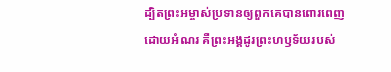ដ្បិតព្រះអម្ចាស់ប្រទានឲ្យពួកគេបានពោរពេញដោយអំណរ គឺព្រះអង្គដូរព្រះហឫទ័យរបស់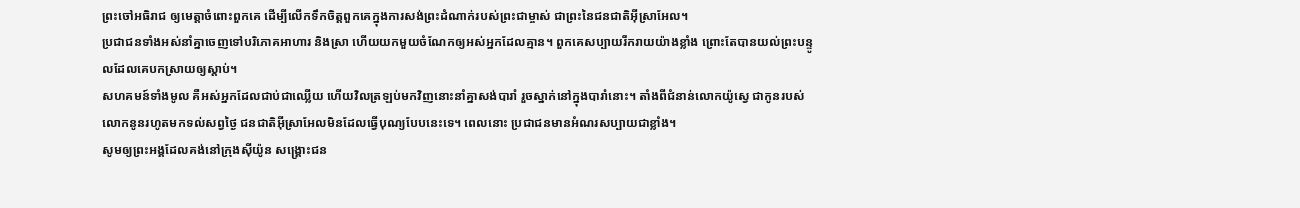ព្រះចៅអធិរាជ ឲ្យមេត្តាចំពោះពួកគេ ដើម្បីលើកទឹកចិត្តពួកគេក្នុងការសង់ព្រះដំណាក់របស់ព្រះជាម្ចាស់ ជាព្រះនៃជនជាតិអ៊ីស្រាអែល។
ប្រជាជនទាំងអស់នាំគ្នាចេញទៅបរិភោគអាហារ និងស្រា ហើយយកមួយចំណែកឲ្យអស់អ្នកដែលគ្មាន។ ពួកគេសប្បាយរីករាយយ៉ាងខ្លាំង ព្រោះតែបានយល់ព្រះបន្ទូលដែលគេបកស្រាយឲ្យស្ដាប់។
សហគមន៍ទាំងមូល គឺអស់អ្នកដែលជាប់ជាឈ្លើយ ហើយវិលត្រឡប់មកវិញនោះនាំគ្នាសង់បារាំ រួចស្នាក់នៅក្នុងបារាំនោះ។ តាំងពីជំនាន់លោកយ៉ូស្វេ ជាកូនរបស់លោកនូនរហូតមកទល់សព្វថ្ងៃ ជនជាតិអ៊ីស្រាអែលមិនដែលធ្វើបុណ្យបែបនេះទេ។ ពេលនោះ ប្រជាជនមានអំណរសប្បាយជាខ្លាំង។
សូមឲ្យព្រះអង្គដែលគង់នៅក្រុងស៊ីយ៉ូន សង្គ្រោះជន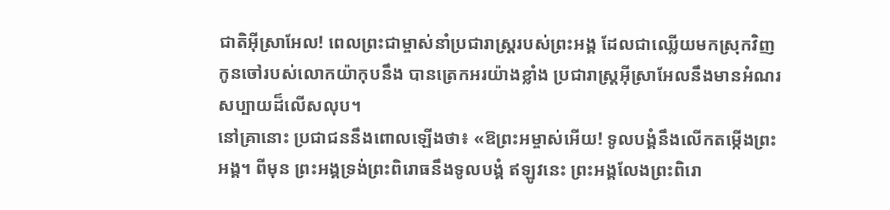ជាតិអ៊ីស្រាអែល! ពេលព្រះជាម្ចាស់នាំប្រជារាស្ដ្ររបស់ព្រះអង្គ ដែលជាឈ្លើយមកស្រុកវិញ កូនចៅរបស់លោកយ៉ាកុបនឹង បានត្រេកអរយ៉ាងខ្លាំង ប្រជារាស្ដ្រអ៊ីស្រាអែលនឹងមានអំណរ សប្បាយដ៏លើសលុប។
នៅគ្រានោះ ប្រជាជននឹងពោលឡើងថា៖ «ឱព្រះអម្ចាស់អើយ! ទូលបង្គំនឹងលើកតម្កើងព្រះអង្គ។ ពីមុន ព្រះអង្គទ្រង់ព្រះពិរោធនឹងទូលបង្គំ ឥឡូវនេះ ព្រះអង្គលែងព្រះពិរោ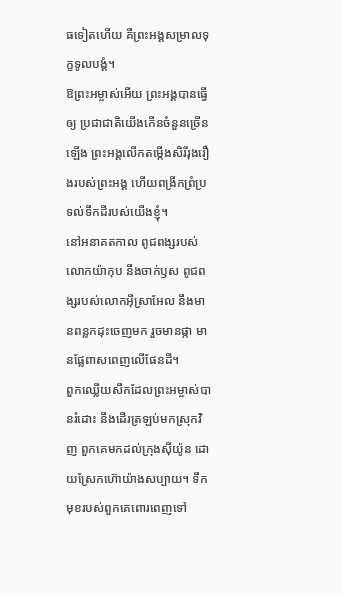ធទៀតហើយ គឺព្រះអង្គសម្រាលទុក្ខទូលបង្គំ។
ឱព្រះអម្ចាស់អើយ ព្រះអង្គបានធ្វើឲ្យ ប្រជាជាតិយើងកើនចំនួនច្រើនឡើង ព្រះអង្គលើកតម្កើងសិរីរុងរឿងរបស់ព្រះអង្គ ហើយពង្រីកព្រំប្រទល់ទឹកដីរបស់យើងខ្ញុំ។
នៅអនាគតកាល ពូជពង្សរបស់លោកយ៉ាកុប នឹងចាក់ឫស ពូជពង្សរបស់លោកអ៊ីស្រាអែល នឹងមានពន្លកដុះចេញមក រួចមានផ្កា មានផ្លែពាសពេញលើផែនដី។
ពួកឈ្លើយសឹកដែលព្រះអម្ចាស់បានរំដោះ នឹងដើរត្រឡប់មកស្រុកវិញ ពួកគេមកដល់ក្រុងស៊ីយ៉ូន ដោយស្រែកហ៊ោយ៉ាងសប្បាយ។ ទឹកមុខរបស់ពួកគេពោរពេញទៅ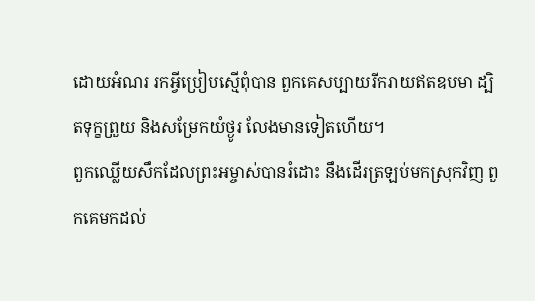ដោយអំណរ រកអ្វីប្រៀបស្មើពុំបាន ពួកគេសប្បាយរីករាយឥតឧបមា ដ្បិតទុក្ខព្រួយ និងសម្រែកយំថ្ងូរ លែងមានទៀតហើយ។
ពួកឈ្លើយសឹកដែលព្រះអម្ចាស់បានរំដោះ នឹងដើរត្រឡប់មកស្រុកវិញ ពួកគេមកដល់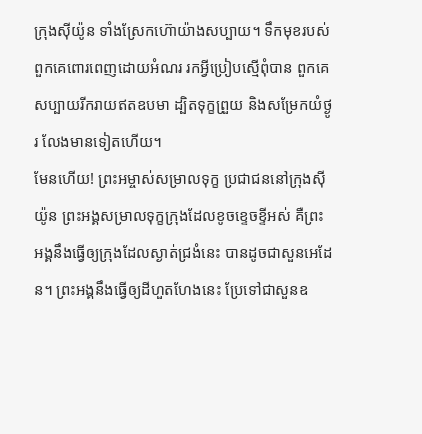ក្រុងស៊ីយ៉ូន ទាំងស្រែកហ៊ោយ៉ាងសប្បាយ។ ទឹកមុខរបស់ពួកគេពោរពេញដោយអំណរ រកអ្វីប្រៀបស្មើពុំបាន ពួកគេសប្បាយរីករាយឥតឧបមា ដ្បិតទុក្ខព្រួយ និងសម្រែកយំថ្ងូរ លែងមានទៀតហើយ។
មែនហើយ! ព្រះអម្ចាស់សម្រាលទុក្ខ ប្រជាជននៅក្រុងស៊ីយ៉ូន ព្រះអង្គសម្រាលទុក្ខក្រុងដែលខូចខ្ទេចខ្ទីអស់ គឺព្រះអង្គនឹងធ្វើឲ្យក្រុងដែលស្ងាត់ជ្រងំនេះ បានដូចជាសួនអេដែន។ ព្រះអង្គនឹងធ្វើឲ្យដីហួតហែងនេះ ប្រែទៅជាសួនឧ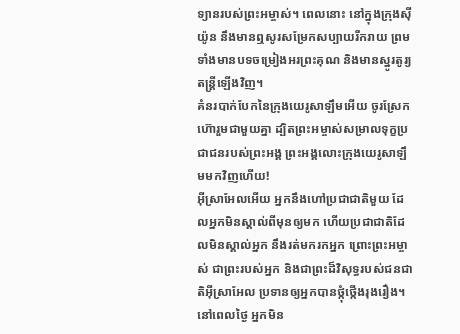ទ្យានរបស់ព្រះអម្ចាស់។ ពេលនោះ នៅក្នុងក្រុងស៊ីយ៉ូន នឹងមានឮសូរសម្រែកសប្បាយរីករាយ ព្រមទាំងមានបទចម្រៀងអរព្រះគុណ និងមានស្នូរតូរ្យតន្ត្រីឡើងវិញ។
គំនរបាក់បែកនៃក្រុងយេរូសាឡឹមអើយ ចូរស្រែកហ៊ោរួមជាមួយគ្នា ដ្បិតព្រះអម្ចាស់សម្រាលទុក្ខប្រជាជនរបស់ព្រះអង្គ ព្រះអង្គលោះក្រុងយេរូសាឡឹមមកវិញហើយ!
អ៊ីស្រាអែលអើយ អ្នកនឹងហៅប្រជាជាតិមួយ ដែលអ្នកមិនស្គាល់ពីមុនឲ្យមក ហើយប្រជាជាតិដែលមិនស្គាល់អ្នក នឹងរត់មករកអ្នក ព្រោះព្រះអម្ចាស់ ជាព្រះរបស់អ្នក និងជាព្រះដ៏វិសុទ្ធរបស់ជនជាតិអ៊ីស្រាអែល ប្រទានឲ្យអ្នកបានថ្កុំថ្កើងរុងរឿង។
នៅពេលថ្ងៃ អ្នកមិន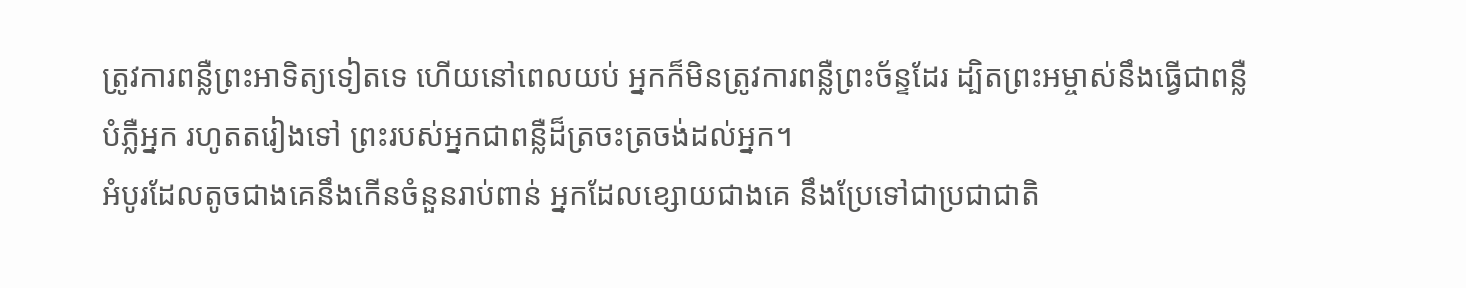ត្រូវការពន្លឺព្រះអាទិត្យទៀតទេ ហើយនៅពេលយប់ អ្នកក៏មិនត្រូវការពន្លឺព្រះច័ន្ទដែរ ដ្បិតព្រះអម្ចាស់នឹងធ្វើជាពន្លឺបំភ្លឺអ្នក រហូតតរៀងទៅ ព្រះរបស់អ្នកជាពន្លឺដ៏ត្រចះត្រចង់ដល់អ្នក។
អំបូរដែលតូចជាងគេនឹងកើនចំនួនរាប់ពាន់ អ្នកដែលខ្សោយជាងគេ នឹងប្រែទៅជាប្រជាជាតិ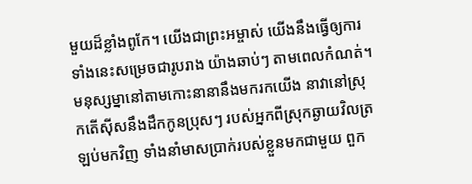មួយដ៏ខ្លាំងពូកែ។ យើងជាព្រះអម្ចាស់ យើងនឹងធ្វើឲ្យការទាំងនេះសម្រេចជារូបរាង យ៉ាងឆាប់ៗ តាមពេលកំណត់។
មនុស្សម្នានៅតាមកោះនានានឹងមករកយើង នាវានៅស្រុកតើស៊ីសនឹងដឹកកូនប្រុសៗ របស់អ្នកពីស្រុកឆ្ងាយវិលត្រឡប់មកវិញ ទាំងនាំមាសប្រាក់របស់ខ្លួនមកជាមួយ ពួក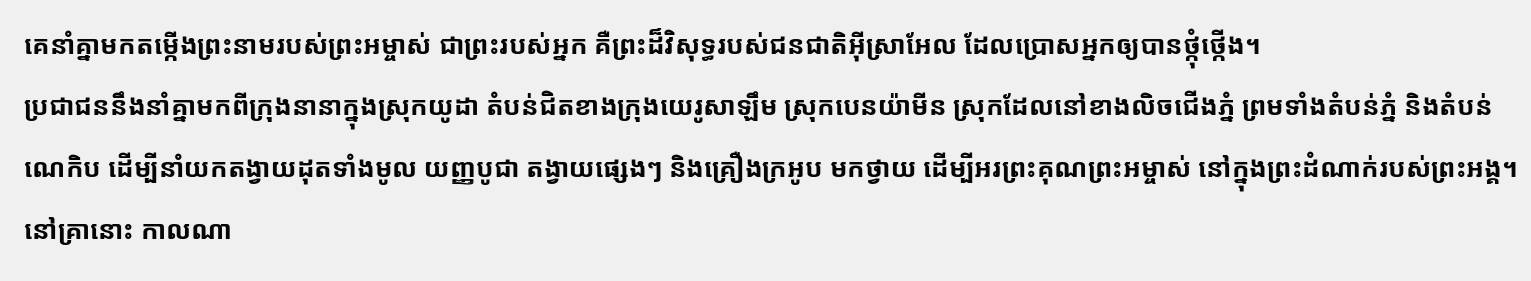គេនាំគ្នាមកតម្កើងព្រះនាមរបស់ព្រះអម្ចាស់ ជាព្រះរបស់អ្នក គឺព្រះដ៏វិសុទ្ធរបស់ជនជាតិអ៊ីស្រាអែល ដែលប្រោសអ្នកឲ្យបានថ្កុំថ្កើង។
ប្រជាជននឹងនាំគ្នាមកពីក្រុងនានាក្នុងស្រុកយូដា តំបន់ជិតខាងក្រុងយេរូសាឡឹម ស្រុកបេនយ៉ាមីន ស្រុកដែលនៅខាងលិចជើងភ្នំ ព្រមទាំងតំបន់ភ្នំ និងតំបន់ណេកិប ដើម្បីនាំយកតង្វាយដុតទាំងមូល យញ្ញបូជា តង្វាយផ្សេងៗ និងគ្រឿងក្រអូប មកថ្វាយ ដើម្បីអរព្រះគុណព្រះអម្ចាស់ នៅក្នុងព្រះដំណាក់របស់ព្រះអង្គ។
នៅគ្រានោះ កាលណា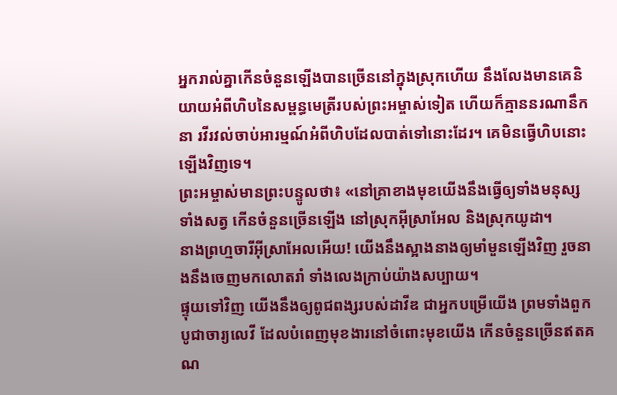អ្នករាល់គ្នាកើនចំនួនឡើងបានច្រើននៅក្នុងស្រុកហើយ នឹងលែងមានគេនិយាយអំពីហិបនៃសម្ពន្ធមេត្រីរបស់ព្រះអម្ចាស់ទៀត ហើយក៏គ្មាននរណានឹកនា រវីរវល់ចាប់អារម្មណ៍អំពីហិបដែលបាត់ទៅនោះដែរ។ គេមិនធ្វើហិបនោះឡើងវិញទេ។
ព្រះអម្ចាស់មានព្រះបន្ទូលថា៖ «នៅគ្រាខាងមុខយើងនឹងធ្វើឲ្យទាំងមនុស្ស ទាំងសត្វ កើនចំនួនច្រើនឡើង នៅស្រុកអ៊ីស្រាអែល និងស្រុកយូដា។
នាងព្រហ្មចារីអ៊ីស្រាអែលអើយ! យើងនឹងស្អាងនាងឲ្យមាំមួនឡើងវិញ រួចនាងនឹងចេញមកលោតរាំ ទាំងលេងក្រាប់យ៉ាងសប្បាយ។
ផ្ទុយទៅវិញ យើងនឹងឲ្យពូជពង្សរបស់ដាវីឌ ជាអ្នកបម្រើយើង ព្រមទាំងពួកបូជាចារ្យលេវី ដែលបំពេញមុខងារនៅចំពោះមុខយើង កើនចំនួនច្រើនឥតគណ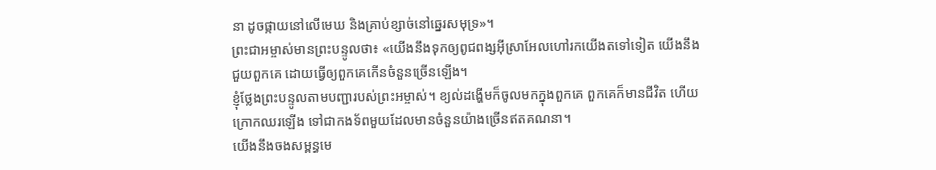នា ដូចផ្កាយនៅលើមេឃ និងគ្រាប់ខ្សាច់នៅឆ្នេរសមុទ្រ»។
ព្រះជាអម្ចាស់មានព្រះបន្ទូលថា៖ «យើងនឹងទុកឲ្យពូជពង្សអ៊ីស្រាអែលហៅរកយើងតទៅទៀត យើងនឹងជួយពួកគេ ដោយធ្វើឲ្យពួកគេកើនចំនួនច្រើនឡើង។
ខ្ញុំថ្លែងព្រះបន្ទូលតាមបញ្ជារបស់ព្រះអម្ចាស់។ ខ្យល់ដង្ហើមក៏ចូលមកក្នុងពួកគេ ពួកគេក៏មានជីវិត ហើយក្រោកឈរឡើង ទៅជាកងទ័ពមួយដែលមានចំនួនយ៉ាងច្រើនឥតគណនា។
យើងនឹងចងសម្ពន្ធមេ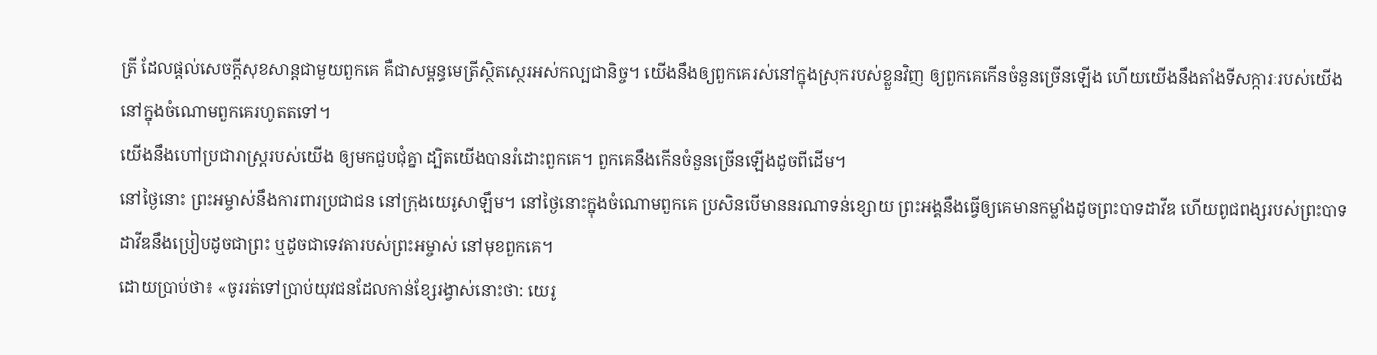ត្រី ដែលផ្ដល់សេចក្ដីសុខសាន្តជាមួយពួកគេ គឺជាសម្ពន្ធមេត្រីស្ថិតស្ថេរអស់កល្បជានិច្ច។ យើងនឹងឲ្យពួកគេរស់នៅក្នុងស្រុករបស់ខ្លួនវិញ ឲ្យពួកគេកើនចំនួនច្រើនឡើង ហើយយើងនឹងតាំងទីសក្ការៈរបស់យើងនៅក្នុងចំណោមពួកគេរហូតតទៅ។
យើងនឹងហៅប្រជារាស្ត្ររបស់យើង ឲ្យមកជួបជុំគ្នា ដ្បិតយើងបានរំដោះពួកគេ។ ពួកគេនឹងកើនចំនួនច្រើនឡើងដូចពីដើម។
នៅថ្ងៃនោះ ព្រះអម្ចាស់នឹងការពារប្រជាជន នៅក្រុងយេរូសាឡឹម។ នៅថ្ងៃនោះក្នុងចំណោមពួកគេ ប្រសិនបើមាននរណាទន់ខ្សោយ ព្រះអង្គនឹងធ្វើឲ្យគេមានកម្លាំងដូចព្រះបាទដាវីឌ ហើយពូជពង្សរបស់ព្រះបាទដាវីឌនឹងប្រៀបដូចជាព្រះ ឬដូចជាទេវតារបស់ព្រះអម្ចាស់ នៅមុខពួកគេ។
ដោយប្រាប់ថា៖ «ចូររត់ទៅប្រាប់យុវជនដែលកាន់ខ្សែរង្វាស់នោះថា: យេរូ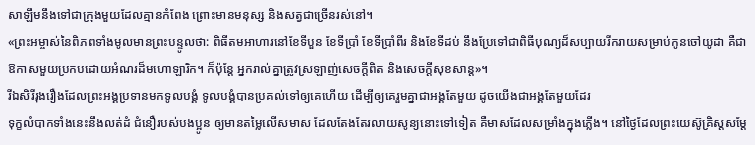សាឡឹមនឹងទៅជាក្រុងមួយដែលគ្មានកំពែង ព្រោះមានមនុស្ស និងសត្វជាច្រើនរស់នៅ។
«ព្រះអម្ចាស់នៃពិភពទាំងមូលមានព្រះបន្ទូលថា: ពិធីតមអាហារនៅខែទីបួន ខែទីប្រាំ ខែទីប្រាំពីរ និងខែទីដប់ នឹងប្រែទៅជាពិធីបុណ្យដ៏សប្បាយរីករាយសម្រាប់កូនចៅយូដា គឺជាឱកាសមួយប្រកបដោយអំណរដ៏មហោឡារិក។ ក៏ប៉ុន្តែ អ្នករាល់គ្នាត្រូវស្រឡាញ់សេចក្ដីពិត និងសេចក្ដីសុខសាន្ត»។
រីឯសិរីរុងរឿងដែលព្រះអង្គប្រទានមកទូលបង្គំ ទូលបង្គំបានប្រគល់ទៅឲ្យគេហើយ ដើម្បីឲ្យគេរួមគ្នាជាអង្គតែមួយ ដូចយើងជាអង្គតែមួយដែរ
ទុក្ខលំបាកទាំងនេះនឹងលត់ដំ ជំនឿរបស់បងប្អូន ឲ្យមានតម្លៃលើសមាស ដែលតែងតែរលាយសូន្យនោះទៅទៀត គឺមាសដែលសម្រាំងក្នុងភ្លើង។ នៅថ្ងៃដែលព្រះយេស៊ូគ្រិស្តសម្តែ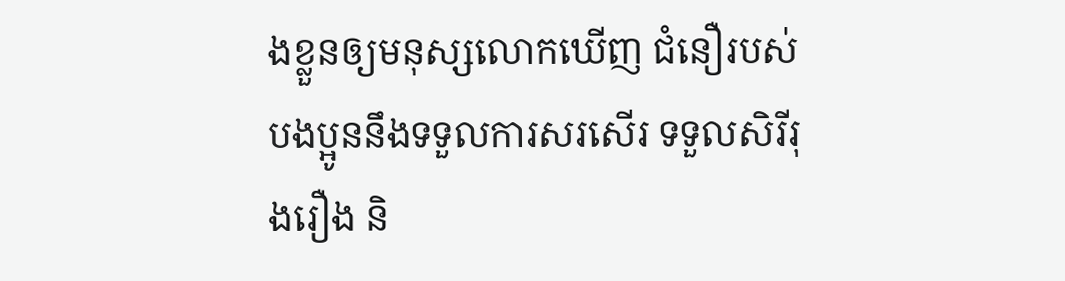ងខ្លួនឲ្យមនុស្សលោកឃើញ ជំនឿរបស់បងប្អូននឹងទទួលការសរសើរ ទទួលសិរីរុងរឿង និ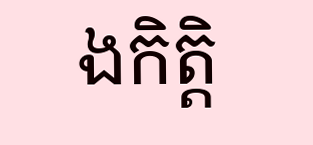ងកិត្តិ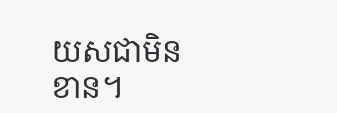យសជាមិនខាន។